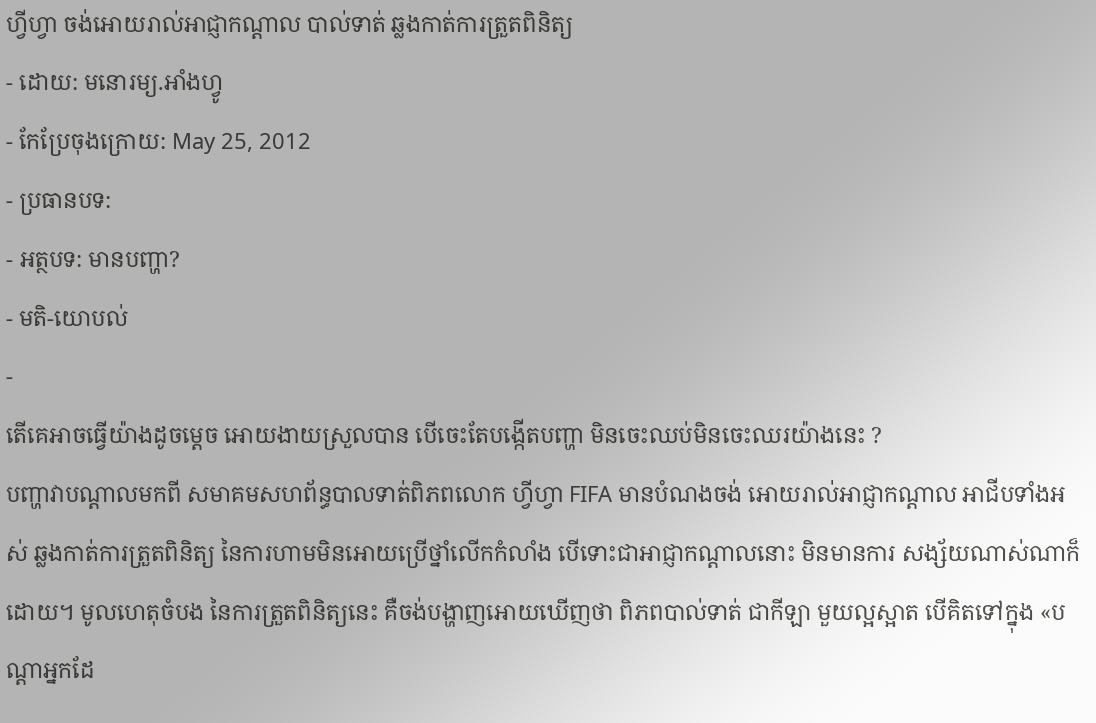ហ្វីហ្វា ចង់អោយរាល់អាជ្ញាកណ្ដាល បាល់ទាត់ ឆ្លងកាត់ការត្រួតពិនិត្យ
- ដោយ: មនោរម្យ.អាំងហ្វូ
- កែប្រែចុងក្រោយ: May 25, 2012
- ប្រធានបទ:
- អត្ថបទ: មានបញ្ហា?
- មតិ-យោបល់
-
តើគេអាចធ្វើយ៉ាងដូចម្ដេច អោយងាយស្រួលបាន បើចេះតែបង្កើតបញ្ហា មិនចេះឈប់មិនចេះឈរយ៉ាងនេះ ?
បញ្ហាវាបណ្ដាលមកពី សមាគមសហព័ន្ធបាលទាត់ពិភពលោក ហ្វីហ្វា FIFA មានបំណងចង់ អោយរាល់អាជ្ញាកណ្ដាល អាជីបទាំងអស់ ឆ្លងកាត់ការត្រួតពិនិត្យ នៃការហាមមិនអោយប្រើថ្នាំលើកកំលាំង បើទោះជាអាជ្ញាកណ្ដាលនោះ មិនមានការ សង្ស័យណាស់ណាក៏ដោយ។ មូលហេតុចំបង នៃការត្រួតពិនិត្យនេះ គឺចង់បង្ហាញអោយឃើញថា ពិភពបាល់ទាត់ ជាកីឡា មួយល្អស្អាត បើគិតទៅក្នុង «បណ្ដាអ្នកដែ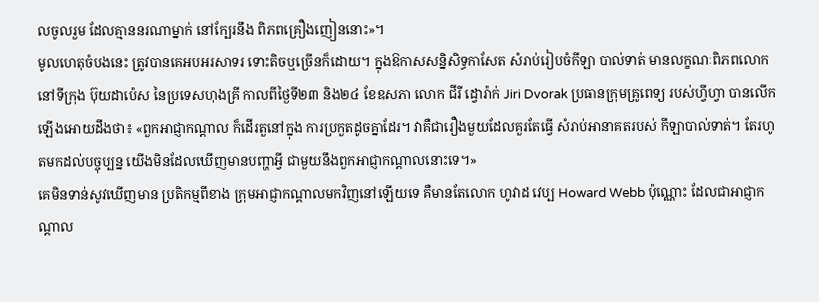លចូលរួម ដែលគ្មាននរណាម្នាក់ នៅក្បែរនឹង ពិភពគ្រឿងញៀននោះ»។
មូលហេតុចំបងនេះ ត្រូវបានគេអបអរសាទរ ទោះតិចឬច្រើនក៏ដោយ។ ក្នុងឱកាសសន្និសិទ្ធកាសែត សំរាប់រៀបចំកីឡា បាល់ទាត់ មានលក្ខណៈពិភពលោក នៅទីក្រុង ប៊ុយដាប៉េស នៃប្រទេសហុងគ្រី កាលពីថ្ងៃទី២៣ និង២៤ ខែឧសភា លោក ជីរី ដ្វោរ៉ាក់ Jiri Dvorak ប្រធានក្រុមគ្រូពេទ្យ របស់ហ្វីហ្វា បានលើកឡើងអោយដឹងថា៖ «ពួកអាជ្ញាកណ្ដាល ក៏ដើរតួនៅក្នុង ការប្រកួតដូចគ្នាដែរ។ វាគឺជារឿងមួយដែលគួរតែធ្វើ សំរាប់អានាគតរបស់ កីឡាបាល់ទាត់។ តែរហូតមកដល់បច្ចុប្បន្ន យើងមិនដែលឃើញមានបញ្ហាអ្វី ជាមួយនឹងពួកអាជ្ញាកណ្ដាលនោះទេ។»
គេមិនទាន់សូវឃើញមាន ប្រតិកម្មពីខាង ក្រុមអាជ្ញាកណ្ដាលមកវិញនៅឡើយទេ គឺមានតែលោក ហូវាដ វេប្ប Howard Webb ប៉ុណ្ណោះ ដែលជាអាជ្ញាកណ្ដាល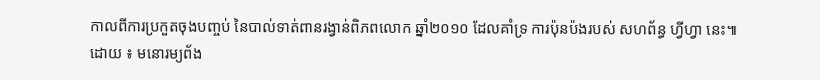កាលពីការប្រកួតចុងបញ្ចប់ នៃបាល់ទាត់ពានរង្វាន់ពិភពលោក ឆ្នាំ២០១០ ដែលគាំទ្រ ការប៉ុនប៉ងរបស់ សហព័ន្ធ ហ្វីហ្វា នេះ៕
ដោយ ៖ មនោរម្យព័ង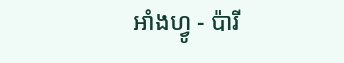អាំងហ្វូ - ប៉ារី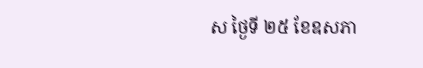ស ថ្ងៃទី ២៥ ខែឧសភា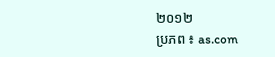២០១២
ប្រភព ៖ as.com